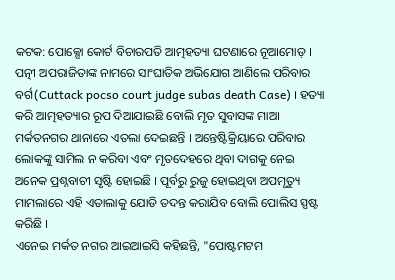କଟକ: ପୋକ୍ସୋ କୋର୍ଟ ବିଚାରପତି ଆତ୍ମହତ୍ୟା ଘଟଣାରେ ନୂଆମୋଡ଼ । ପତ୍ନୀ ଅପରାଜିତାଙ୍କ ନାମରେ ସାଂଘାତିକ ଅଭିଯୋଗ ଆଣିଲେ ପରିବାର ବର୍ଗ(Cuttack pocso court judge subas death Case) । ହତ୍ୟା କରି ଆତ୍ମହତ୍ୟାର ରୂପ ଦିଆଯାଇଛି ବୋଲି ମୃତ ସୁବାସଙ୍କ ମାଆ ମର୍କତନଗର ଥାନାରେ ଏତଲା ଦେଇଛନ୍ତି । ଅନ୍ତେଷ୍ଟିକ୍ରିୟାରେ ପରିବାର ଲୋକଙ୍କୁ ସାମିଲ ନ କରିବା ଏବଂ ମୃତଦେହରେ ଥିବା ଦାଗକୁ ନେଇ ଅନେକ ପ୍ରଶ୍ନବାଚୀ ସୃଷ୍ଟି ହୋଇଛି । ପୂର୍ବରୁ ରୁଜୁ ହୋଇଥିବା ଅପମୃତ୍ୟୁ ମାମଲାରେ ଏହି ଏତାଲାକୁ ଯୋଡି ତଦନ୍ତ କରାଯିବ ବୋଲି ପୋଲିସ ସ୍ପଷ୍ଟ କରିଛି ।
ଏନେଇ ମର୍କତ ନଗର ଆଇଆଇସି କହିଛନ୍ତି, "ପୋଷ୍ଟମଟମ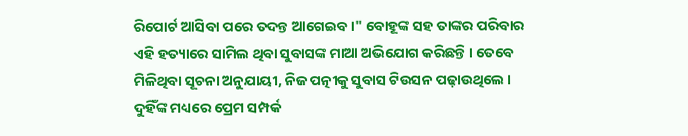ରିପୋର୍ଟ ଆସିବା ପରେ ତଦନ୍ତ ଆଗେଇବ ।" ବୋହୂଙ୍କ ସହ ତାଙ୍କର ପରିବାର ଏହି ହତ୍ୟାରେ ସାମିଲ ଥିବା ସୁବାସଙ୍କ ମାଆ ଅଭିଯୋଗ କରିଛନ୍ତି । ତେବେ ମିଳିଥିବା ସୂଚନା ଅନୁଯାୟୀ, ନିଜ ପତ୍ନୀକୁ ସୁବାସ ଟିଉସନ ପଢ଼ାଉଥିଲେ । ଦୁହିଁଙ୍କ ମଧ୍ୟରେ ପ୍ରେମ ସମ୍ପର୍କ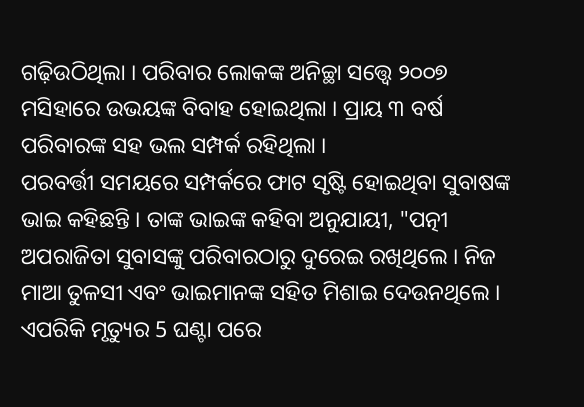ଗଢ଼ିଉଠିଥିଲା । ପରିବାର ଲୋକଙ୍କ ଅନିଚ୍ଛା ସତ୍ତ୍ବେ ୨୦୦୭ ମସିହାରେ ଉଭୟଙ୍କ ବିବାହ ହୋଇଥିଲା । ପ୍ରାୟ ୩ ବର୍ଷ ପରିବାରଙ୍କ ସହ ଭଲ ସମ୍ପର୍କ ରହିଥିଲା ।
ପରବର୍ତ୍ତୀ ସମୟରେ ସମ୍ପର୍କରେ ଫାଟ ସୃଷ୍ଟି ହୋଇଥିବା ସୁବାଷଙ୍କ ଭାଇ କହିଛନ୍ତି । ତାଙ୍କ ଭାଇଙ୍କ କହିବା ଅନୁଯାୟୀ, "ପତ୍ନୀ ଅପରାଜିତା ସୁବାସଙ୍କୁ ପରିବାରଠାରୁ ଦୁରେଇ ରଖିଥିଲେ । ନିଜ ମାଆ ତୁଳସୀ ଏବଂ ଭାଇମାନଙ୍କ ସହିତ ମିଶାଇ ଦେଉନଥିଲେ । ଏପରିକି ମୃତ୍ୟୁର 5 ଘଣ୍ଟା ପରେ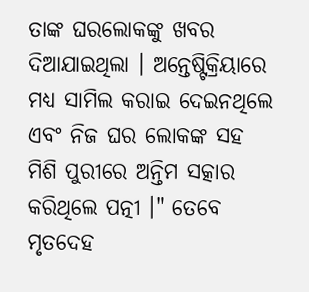ତାଙ୍କ ଘରଲୋକଙ୍କୁ ଖବର ଦିଆଯାଇଥିଲା । ଅନ୍ତେଷ୍ଟିକ୍ରିୟାରେ ମଧ୍ୟ ସାମିଲ କରାଇ ଦେଇନଥିଲେ ଏବଂ ନିଜ ଘର ଲୋକଙ୍କ ସହ ମିଶି ପୁରୀରେ ଅନ୍ତିମ ସତ୍କାର କରିଥିଲେ ପତ୍ନୀ ।" ତେବେ ମୃତଦେହ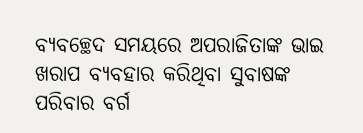ବ୍ୟବଚ୍ଛେଦ ସମୟରେ ଅପରାଜିତାଙ୍କ ଭାଇ ଖରାପ ବ୍ୟବହାର କରିଥିବା ସୁବାଷଙ୍କ ପରିବାର ବର୍ଗ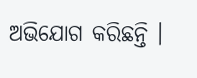ଅଭିଯୋଗ କରିଛନ୍ତି ।